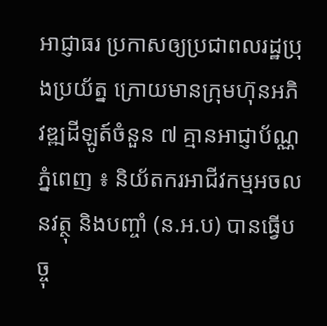អាជ្ញាធរ ប្រកាសឲ្យប្រជាពលរដ្ឋប្រុងប្រយ័ត្ន ក្រោយមានក្រុមហ៊ុនអភិវឌ្ឍដីឡូត៍ចំនួន ៧ គ្មានអាជ្ញាប័ណ្ណ
ភ្នំពេញ ៖ និយ័តករអាជីវកម្មអចលនវត្ថុ និងបញ្ចាំ (ន.អ.ប) បានធ្វើបច្ចុ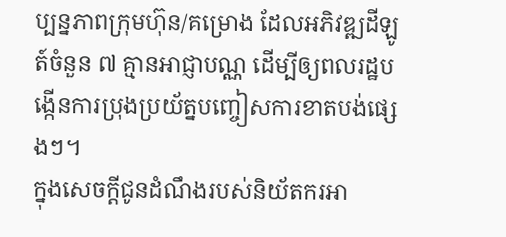ប្បន្នភាពក្រុមហ៊ុន/គម្រោង ដែលអភិវឌ្ឍដីឡូត៍ចំនួន ៧ គ្មានអាជ្ញាបណ្ណ ដើម្បីឲ្យពលរដ្ឋបង្កើនការប្រុងប្រយ័ត្នបញ្ចៀសការខាតបង់ផ្សេងៗ។
ក្នុងសេចក្តីជូនដំណឹងរបស់និយ័តករអា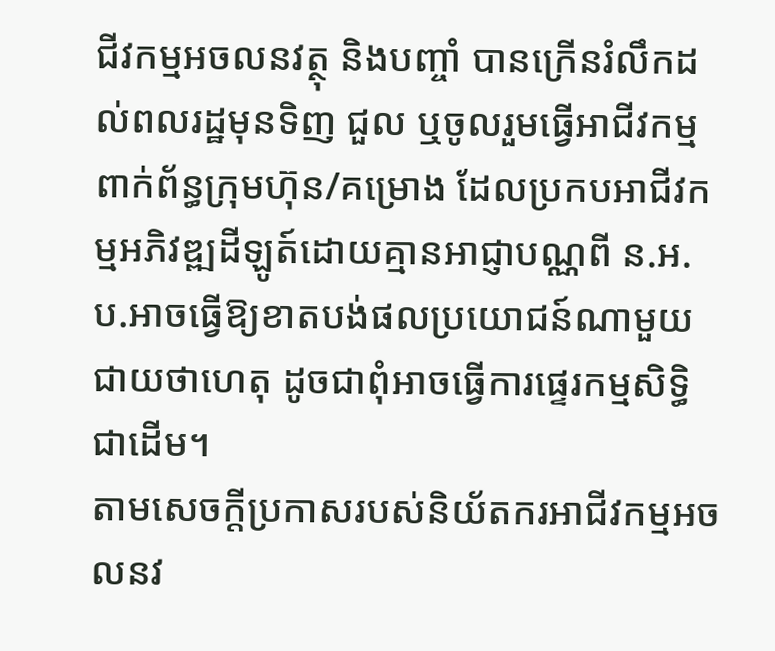ជីវកម្មអចលនវត្ថុ និងបញ្ចាំ បានក្រើនរំលឹកដល់ពលរដ្ឋមុនទិញ ជួល ឬចូលរួមធ្វើអាជីវកម្ម ពាក់ព័ន្ធក្រុមហ៊ុន/គម្រោង ដែលប្រកបអាជីវកម្មអភិវឌ្ឍដីឡូត៍ដោយគ្មានអាជ្ញាបណ្ណពី ន.អ.ប.អាចធ្វើឱ្យខាតបង់ផលប្រយោជន៍ណាមួយជាយថាហេតុ ដូចជាពុំអាចធ្វើការផ្ទេរកម្មសិទ្ធិជាដើម។
តាមសេចក្តីប្រកាសរបស់និយ័តករអាជីវកម្មអចលនវ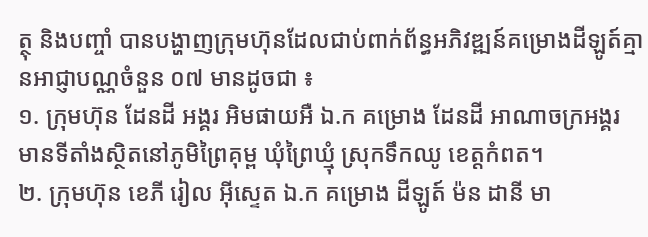ត្ថុ និងបញ្ចាំ បានបង្ហាញក្រុមហ៊ុនដែលជាប់ពាក់ព័ន្ធអភិវឌ្ឍន៍គម្រោងដីឡូត៍គ្មានអាជ្ញាបណ្ណចំនួន ០៧ មានដូចជា ៖
១. ក្រុមហ៊ុន ដែនដី អង្គរ អិមផាយអឺ ឯ.ក គម្រោង ដែនដី អាណាចក្រអង្គរ មានទីតាំងស្ថិតនៅភូមិព្រៃគុម្ព ឃុំព្រៃឃ្មុំ ស្រុកទឹកឈូ ខេត្ដកំពត។
២. ក្រុមហ៊ុន ខេភី រៀល អ៊ីស្ទេត ឯ.ក គម្រោង ដីឡូត៍ ម៉ន ដានី មា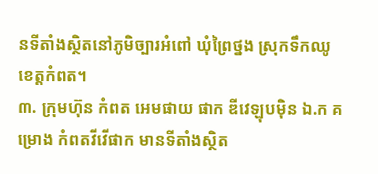នទីតាំងស្ថិតនៅភូមិច្បារអំពៅ ឃុំព្រៃថ្នង ស្រុកទឹកឈូ ខេត្ដកំពត។
៣. ក្រុមហ៊ុន កំពត អេមផាយ ផាក ឌីវេឡុបម៉ិន ឯ.ក គម្រោង កំពតវីវើផាក មានទីតាំងស្ថិត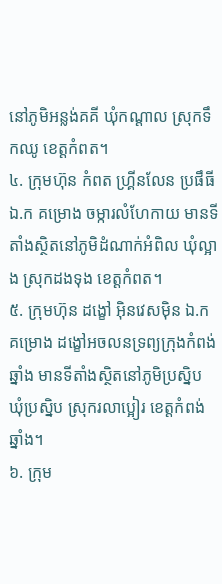នៅភូមិអន្លង់គគី ឃុំកណ្ដាល ស្រុកទឹកឈូ ខេត្ដកំពត។
៤. ក្រុមហ៊ុន កំពត ហ្រ្គីនលែន ប្រផឹធី ឯ.ក គម្រោង ចម្ការលំហែកាយ មានទីតាំងស្ថិតនៅភូមិដំណាក់អំពិល ឃុំល្អាង ស្រុកដងទុង ខេត្ដកំពត។
៥. ក្រុមហ៊ុន ដង្ខៅ អ៊ិនវេសម៉ិន ឯ.ក គម្រោង ដង្ខៅអចលនទ្រព្យក្រុងកំពង់ឆ្នាំង មានទីតាំងស្ថិតនៅភូមិប្រស្និប ឃុំប្រស្និប ស្រុករលាប្អៀរ ខេត្ដកំពង់ឆ្នាំង។
៦. ក្រុម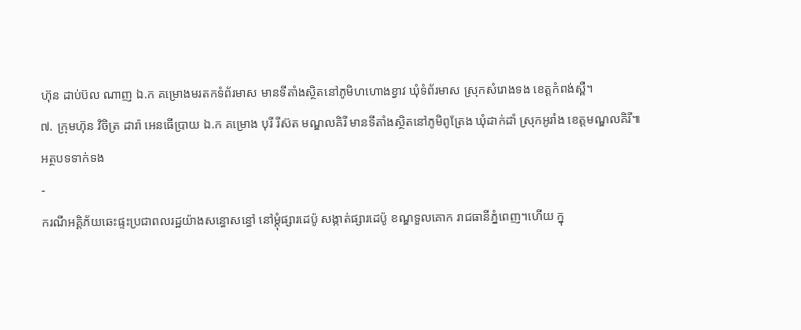ហ៊ុន ដាប់ប៊ល ណាញ ឯ.ក គម្រោងមរតកទំព័រមាស មានទីតាំងស្ថិតនៅភូមិហហោងខ្វាវ ឃុំទំព័រមាស ស្រុកសំរោងទង ខេត្ដកំពង់ស្ពឺ។
៧. ក្រុមហ៊ុន វិចិត្រ ដារ៉ា អេនធើប្រាយ ឯ.ក គម្រោង បុរី រីស៊ត មណ្ឌលគិរី មានទីតាំងស្ថិតនៅភូមិពូត្រែង ឃុំដាក់ដាំ ស្រុកអូរាំង ខេត្ដមណ្ឌលគិរី៕
អត្ថបទទាក់ទង
-
ករណីអគ្គិភ័យឆេះផ្ទះប្រជាពលរដ្ឋយ៉ាងសន្ធោសន្ធៅ នៅម្ដុំផ្សារដេប៉ូ សង្កាត់ផ្សារដេប៉ូ ខណ្ឌទួលគោក រាជធានីភ្នំពេញ។ហើយ ក្នុ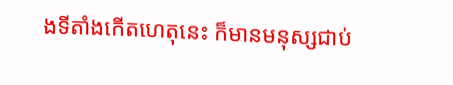ងទីតាំងកើតហេតុនេះ ក៏មានមនុស្សជាប់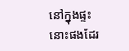នៅក្នុងផ្ទះនោះផងដែរ